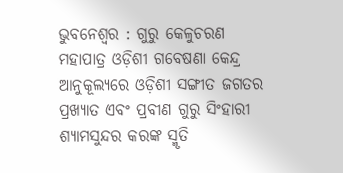ଭୁବନେଶ୍ୱର : ଗୁରୁ କେଳୁଚରଣ ମହାପାତ୍ର ଓଡ଼ିଶୀ ଗବେଷଣା କେନ୍ଦ୍ର ଆନୁକୂଲ୍ୟରେ ଓଡ଼ିଶୀ ସଙ୍ଗୀତ ଜଗତର ପ୍ରଖ୍ୟାତ ଏବଂ ପ୍ରବୀଣ ଗୁରୁ ସିଂହାରୀ ଶ୍ୟାମସୁନ୍ଦର କରଙ୍କ ସ୍ମୃତି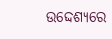ଉଦ୍ଦେଶ୍ୟରେ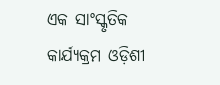ଏକ ସାଂସ୍କୃତିକ କାର୍ଯ୍ୟକ୍ରମ ଓଡ଼ିଶୀ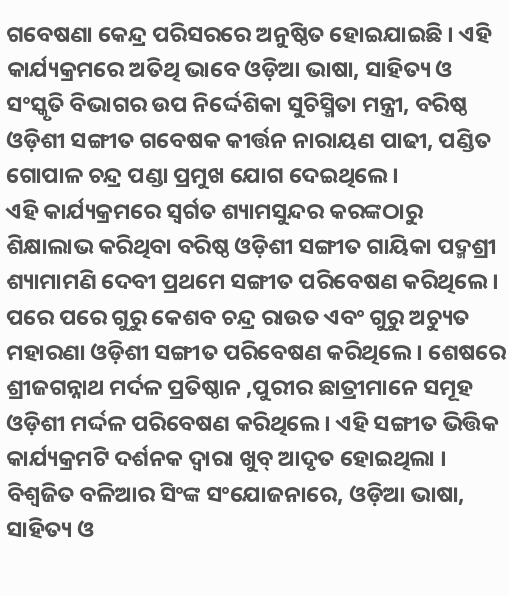ଗବେଷଣା କେନ୍ଦ୍ର ପରିସରରେ ଅନୁଷ୍ଠିତ ହୋଇଯାଇଛି । ଏହି କାର୍ଯ୍ୟକ୍ରମରେ ଅତିଥି ଭାବେ ଓଡ଼ିଆ ଭାଷା, ସାହିତ୍ୟ ଓ ସଂସ୍କୃତି ବିଭାଗର ଉପ ନିର୍ଦ୍ଦେଶିକା ସୁଚିସ୍ମିତା ମନ୍ତ୍ରୀ, ବରିଷ୍ଠ ଓଡ଼ିଶୀ ସଙ୍ଗୀତ ଗବେଷକ କୀର୍ତ୍ତନ ନାରାୟଣ ପାଢୀ, ପଣ୍ଡିତ ଗୋପାଳ ଚନ୍ଦ୍ର ପଣ୍ଡା ପ୍ରମୁଖ ଯୋଗ ଦେଇଥିଲେ ।
ଏହି କାର୍ଯ୍ୟକ୍ରମରେ ସ୍ୱର୍ଗତ ଶ୍ୟାମସୁନ୍ଦର କରଙ୍କଠାରୁ ଶିକ୍ଷାଲାଭ କରିଥିବା ବରିଷ୍ଠ ଓଡ଼ିଶୀ ସଙ୍ଗୀତ ଗାୟିକା ପଦ୍ମଶ୍ରୀ ଶ୍ୟାମାମଣି ଦେବୀ ପ୍ରଥମେ ସଙ୍ଗୀତ ପରିବେଷଣ କରିଥିଲେ । ପରେ ପରେ ଗୁରୁ କେଶବ ଚନ୍ଦ୍ର ରାଉତ ଏବଂ ଗୁରୁ ଅଚ୍ୟୁତ ମହାରଣା ଓଡ଼ିଶୀ ସଙ୍ଗୀତ ପରିବେଷଣ କରିଥିଲେ । ଶେଷରେ ଶ୍ରୀଜଗନ୍ନାଥ ମର୍ଦଳ ପ୍ରତିଷ୍ଠାନ ,ପୁରୀର ଛାତ୍ରୀମାନେ ସମୂହ ଓଡ଼ିଶୀ ମର୍ଦ୍ଦଳ ପରିବେଷଣ କରିଥିଲେ । ଏହି ସଙ୍ଗୀତ ଭିତ୍ତିକ କାର୍ଯ୍ୟକ୍ରମଟି ଦର୍ଶନକ ଦ୍ୱାରା ଖୁବ୍ ଆଦୃତ ହୋଇଥିଲା । ବିଶ୍ୱଜିତ ବଳିଆର ସିଂଙ୍କ ସଂଯୋଜନାରେ, ଓଡ଼ିଆ ଭାଷା, ସାହିତ୍ୟ ଓ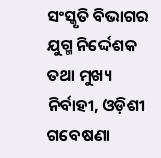ସଂସ୍କୃତି ବିଭାଗର ଯୁଗ୍ମ ନିର୍ଦ୍ଦେଶକ ତଥା ମୁଖ୍ୟ ନିର୍ବାହୀ, ଓଡ଼ିଶୀ ଗବେଷଣା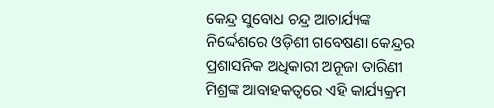କେନ୍ଦ୍ର ସୁବୋଧ ଚନ୍ଦ୍ର ଆଚାର୍ଯ୍ୟଙ୍କ ନିର୍ଦ୍ଦେଶରେ ଓଡ଼ିଶୀ ଗବେଷଣା କେନ୍ଦ୍ରର ପ୍ରଶାସନିକ ଅଧିକାରୀ ଅନୂଜା ତାରିଣୀ ମିଶ୍ରଙ୍କ ଆବାହକତ୍ୱରେ ଏହି କାର୍ଯ୍ୟକ୍ରମ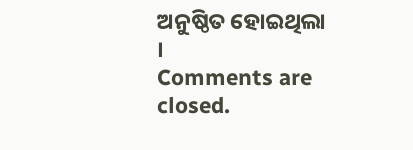ଅନୁଷ୍ଠିତ ହୋଇଥିଲା ।
Comments are closed.